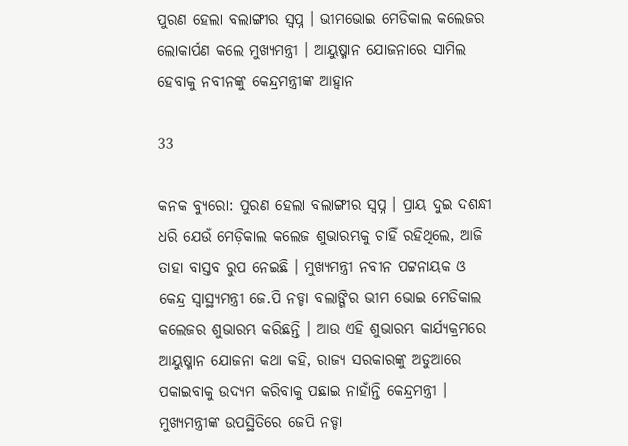ପୁରଣ ହେଲା ବଲାଙ୍ଗୀର ସ୍ୱପ୍ନ । ଭୀମଭୋଇ ମେଡିକାଲ କଲେଜର ଲୋକାର୍ପଣ କଲେ ମୁଖ୍ୟମନ୍ତ୍ରୀ । ଆୟୁଷ୍ମାନ ଯୋଜନାରେ ସାମିଲ ହେବାକୁ ନବୀନଙ୍କୁ କେନ୍ଦ୍ରମନ୍ତ୍ରୀଙ୍କ ଆହ୍ୱାନ

33

କନକ ବ୍ୟୁରୋ: ପୁରଣ ହେଲା ବଲାଙ୍ଗୀର ସ୍ୱପ୍ନ । ପ୍ରାୟ ଦୁଇ ଦଶନ୍ଧୀ ଧରି ଯେଉଁ ମେଡ଼ିକାଲ କଲେଜ ଶୁଭାରମ୍ଭକୁ ଚାହିଁ ରହିଥିଲେ, ଆଜି ତାହା ବାସ୍ତବ ରୁପ ନେଇଛି । ମୁଖ୍ୟମନ୍ତ୍ରୀ ନବୀନ ପଟ୍ଟନାୟକ ଓ କେନ୍ଦ୍ର ସ୍ୱାସ୍ଥ୍ୟମନ୍ତ୍ରୀ ଜେ.ପି ନଡ୍ଡା ବଲାଙ୍ଗିର ଭୀମ ଭୋଇ ମେଡିକାଲ କଲେଜର ଶୁଭାରମ୍ଭ କରିଛନ୍ତି । ଆଉ ଏହି ଶୁଭାରମ୍ଭ କାର୍ଯ୍ୟକ୍ରମରେ ଆୟୁଷ୍ମାନ ଯୋଜନା କଥା କହି, ରାଜ୍ୟ ସରକାରଙ୍କୁ ଅଡୁଆରେ ପକାଇବାକୁ ଉଦ୍ୟମ କରିବାକୁ ପଛାଇ ନାହାଁନ୍ତି କେନ୍ଦ୍ରମନ୍ତ୍ରୀ । ମୁଖ୍ୟମନ୍ତ୍ରୀଙ୍କ ଉପସ୍ଥିତିରେ ଜେପି ନଡ୍ଡା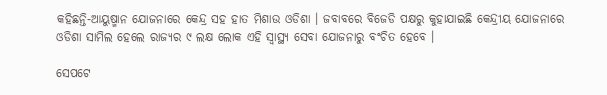କହିଛନ୍ତି-ଆୟୁଷ୍ମାନ ଯୋଜନାରେ କେନ୍ଦ୍ର ସହ ହାତ ମିଶାଉ ଓଡିଶା । ଜବାବରେ ବିଜେଡି ପକ୍ଷରୁ କୁହାଯାଇଛି କେନ୍ଦ୍ରୀୟ ଯୋଜନାରେ ଓଡିଶା ସାମିଲ ହେଲେ ରାଜ୍ୟର ୯ ଲକ୍ଷ ଲୋକ ଏହି ସ୍ୱାସ୍ଥ୍ୟ ସେବା ଯୋଜନାରୁ ବଂଚିତ ହେବେ ।

ସେପଟେ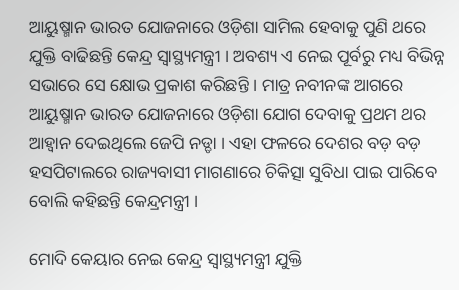ଆୟୁଷ୍ମାନ ଭାରତ ଯୋଜନାରେ ଓଡ଼ିଶା ସାମିଲ ହେବାକୁ ପୁଣି ଥରେ ଯୁକ୍ତି ବାଢିଛନ୍ତି କେନ୍ଦ୍ର ସ୍ୱାସ୍ଥ୍ୟମନ୍ତ୍ରୀ । ଅବଶ୍ୟ ଏ ନେଇ ପୂର୍ବରୁ ମଧ୍ୟ ବିଭିନ୍ନ ସଭାରେ ସେ କ୍ଷୋଭ ପ୍ରକାଶ କରିଛନ୍ତି । ମାତ୍ର ନବୀନଙ୍କ ଆଗରେ ଆୟୁଷ୍ମାନ ଭାରତ ଯୋଜନାରେ ଓଡ଼ିଶା ଯୋଗ ଦେବାକୁ ପ୍ରଥମ ଥର ଆହ୍ୱାନ ଦେଇଥିଲେ ଜେପି ନଡ୍ଡା । ଏହା ଫଳରେ ଦେଶର ବଡ଼ ବଡ଼ ହସପିଟାଲରେ ରାଜ୍ୟବାସୀ ମାଗଣାରେ ଚିକିତ୍ସା ସୁବିଧା ପାଇ ପାରିବେ ବୋଲି କହିଛନ୍ତି କେନ୍ଦ୍ରମନ୍ତ୍ରୀ ।

ମୋଦି କେୟାର ନେଇ କେନ୍ଦ୍ର ସ୍ୱାସ୍ଥ୍ୟମନ୍ତ୍ରୀ ଯୁକ୍ତି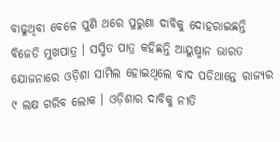ବାଢୁଥିବା ବେଳେ ପୁଣି ଥରେ ପୁରୁଣା ଦାବିକୁ ଦୋହରାଇଛନ୍ତି ବିଜେଡି ମୁଖପାତ୍ର । ସସ୍ମିତ ପାତ୍ର କହିଛନ୍ତି ଆୟୁଷ୍ମାନ ଭାରତ ଯୋଜନାରେ ଓଡ଼ିଶା ସାମିଲ ହୋଇଥିଲେ ବାଦ ପଡିଥାନ୍ତେ ରାଜ୍ୟର ୯ ଲକ୍ଷ ଗରିବ ଲୋକ । ଓଡ଼ିଶାର ଦାବିକୁ ନୀତି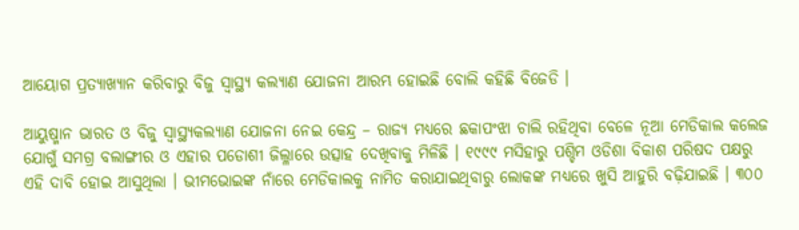ଆୟୋଗ ପ୍ରତ୍ୟାଖ୍ୟାନ କରିବାରୁ ବିଜୁ ସ୍ୱାସ୍ଥ୍ୟ କଲ୍ୟାଣ ଯୋଜନା ଆରମ୍ଭ ହୋଇଛି ବୋଲି କହିଛି ବିଜେଡି ।

ଆୟୁଷ୍ମାନ ଭାରତ ଓ ବିଜୁ ସ୍ୱାସ୍ଥ୍ୟକଲ୍ୟାଣ ଯୋଜନା ନେଇ କେନ୍ଦ୍ର – ରାଜ୍ୟ ମଧ୍ୟରେ ଛକାପଂଝା ଚାଲି ରହିଥିବା ବେଳେ ନୂଆ ମେଡିକାଲ କଲେଜ ଯୋଗୁଁ ସମଗ୍ର ବଲାଙ୍ଗୀର ଓ ଏହାର ପଡୋଶୀ ଜିଲ୍ଳାରେ ଉତ୍ସାହ ଦେଖିବାକୁ ମିଳିଛି । ୧୯୯୯ ମସିହାରୁ ପଶ୍ଚିମ ଓଡିଶା ବିକାଶ ପରିଷଦ ପକ୍ଷରୁ ଏହି ଦାବି ହୋଇ ଆସୁଥିଲା । ଭୀମଭୋଇଙ୍କ ନାଁରେ ମେଡିକାଲକୁ ନାମିତ କରାଯାଇଥିବାରୁ ଲୋକଙ୍କ ମଧ୍ୟରେ ଖୁସି ଆହୁରି ବଢ଼ିଯାଇଛି । ୩୦୦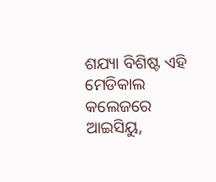ଶଯ୍ୟା ବିଶିଷ୍ଟ ଏହି ମେଡିକାଲ କଲେଜରେ ଆଇସିୟୁ,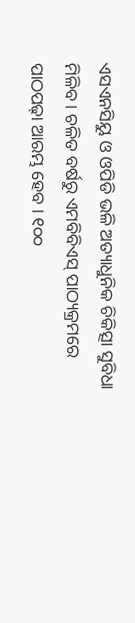ଏସଏନସିୟୁ ଓ ଓପିଡି ଭଳି ଅତ୍ୟାଧୁନିକ ଚିକିତ୍ସା ସୁବିଧା ମିଳିବ । ଚଳିତ ବର୍ଷରୁ ଏମବିବିଏସ୍ ପାଠ୍ୟକ୍ରମରେ ପାଠପଢ଼ା ଆରମ୍ଭ ହେବ । ୧୦୦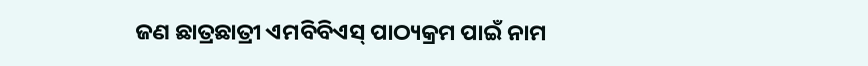ଜଣ ଛାତ୍ରଛାତ୍ରୀ ଏମବିବିଏସ୍ ପାଠ୍ୟକ୍ରମ ପାଇଁ ନାମ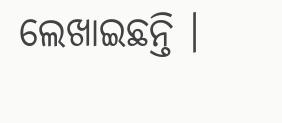ଲେଖାଇଛନ୍ତି ।